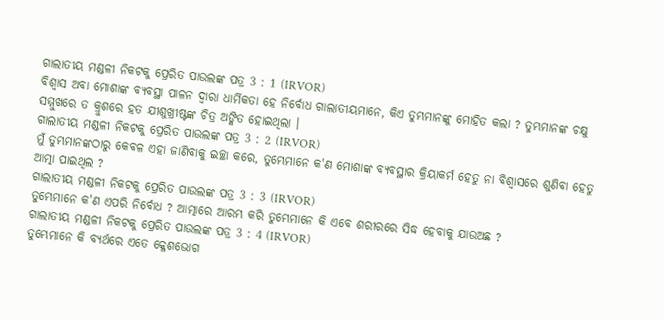ଗାଲାତୀୟ ମଣ୍ଡଳୀ ନିକଟକୁ ପ୍ରେରିତ ପାଉଲଙ୍କ ପତ୍ର 3 : 1 (IRVOR)
ବିଶ୍ୱାସ ଅବା ମୋଶାଙ୍କ ବ୍ୟବସ୍ଥା ପାଳନ ଦ୍ୱାରା ଧାର୍ମିକତା ହେ ନିର୍ବୋଧ ଗାଲାତୀୟମାନେ, କିଏ ତୁମ୍ଭମାନଙ୍କୁ ମୋହିତ କଲା ? ତୁମ୍ଭମାନଙ୍କ ଚକ୍ଷୁ ସମ୍ମୁଖରେ ତ କ୍ରୁଶରେ ହତ ଯୀଶୁଖ୍ରୀଷ୍ଟଙ୍କ ଚିତ୍ର ଅଙ୍କିତ ହୋଇଥିଲା ।
ଗାଲାତୀୟ ମଣ୍ଡଳୀ ନିକଟକୁ ପ୍ରେରିତ ପାଉଲଙ୍କ ପତ୍ର 3 : 2 (IRVOR)
ମୁଁ ତୁମ୍ଭମାନଙ୍କଠାରୁ କେବଳ ଏହା ଜାଣିବାକୁ ଇଚ୍ଛା କରେ, ତୁମ୍ଭେମାନେ କ'ଣ ମୋଶାଙ୍କ ବ୍ୟବସ୍ଥାର କ୍ରିୟାକର୍ମ ହେତୁ ନା ବିଶ୍ୱାସରେ ଶୁଣିବା ହେତୁ ଆତ୍ମା ପାଇଥିଲ ?
ଗାଲାତୀୟ ମଣ୍ଡଳୀ ନିକଟକୁ ପ୍ରେରିତ ପାଉଲଙ୍କ ପତ୍ର 3 : 3 (IRVOR)
ତୁମ୍ଭେମାନେ କ'ଣ ଏପରି ନିର୍ବୋଧ ? ଆତ୍ମାରେ ଆରମ୍ଭ କରି ତୁମ୍ଭେମାନେ କି ଏବେ ଶରୀରରେ ସିଦ୍ଧ ହେବାକୁ ଯାଉଅଛ ?
ଗାଲାତୀୟ ମଣ୍ଡଳୀ ନିକଟକୁ ପ୍ରେରିତ ପାଉଲଙ୍କ ପତ୍ର 3 : 4 (IRVOR)
ତୁମ୍ଭେମାନେ କି ବ୍ୟର୍ଥରେ ଏତେ କ୍ଳେଶଭୋଗ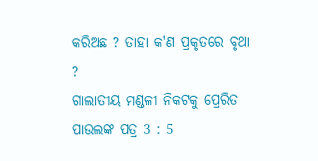କରିଅଛ ? ତାହା କ'ଣ ପ୍ରକୃତରେ ବୃଥା ?
ଗାଲାତୀୟ ମଣ୍ଡଳୀ ନିକଟକୁ ପ୍ରେରିତ ପାଉଲଙ୍କ ପତ୍ର 3 : 5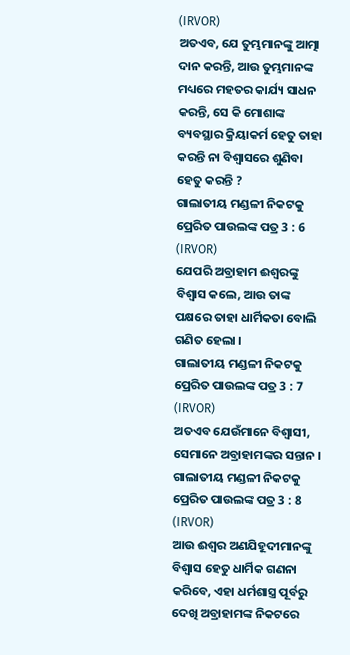(IRVOR)
ଅତଏବ, ଯେ ତୁମ୍ଭମାନଙ୍କୁ ଆତ୍ମା ଦାନ କରନ୍ତି, ଆଉ ତୁମ୍ଭମାନଙ୍କ ମଧ୍ୟରେ ମହତର କାର୍ଯ୍ୟ ସାଧନ କରନ୍ତି, ସେ କି ମୋଶାଙ୍କ ବ୍ୟବସ୍ଥାର କ୍ରିୟାକର୍ମ ହେତୁ ତାହା କରନ୍ତି ନା ବିଶ୍ୱାସରେ ଶୁଣିବା ହେତୁ କରନ୍ତି ?
ଗାଲାତୀୟ ମଣ୍ଡଳୀ ନିକଟକୁ ପ୍ରେରିତ ପାଉଲଙ୍କ ପତ୍ର 3 : 6 (IRVOR)
ଯେପରି ଅବ୍ରାହାମ ଈଶ୍ୱରଙ୍କୁ ବିଶ୍ୱାସ କଲେ, ଆଉ ତାଙ୍କ ପକ୍ଷରେ ତାହା ଧାର୍ମିକତା ବୋଲି ଗଣିତ ହେଲା ।
ଗାଲାତୀୟ ମଣ୍ଡଳୀ ନିକଟକୁ ପ୍ରେରିତ ପାଉଲଙ୍କ ପତ୍ର 3 : 7 (IRVOR)
ଅତଏବ ଯେଉଁମାନେ ବିଶ୍ୱାସୀ, ସେମାନେ ଅବ୍ରାହାମଙ୍କର ସନ୍ତାନ ।
ଗାଲାତୀୟ ମଣ୍ଡଳୀ ନିକଟକୁ ପ୍ରେରିତ ପାଉଲଙ୍କ ପତ୍ର 3 : 8 (IRVOR)
ଆଉ ଈଶ୍ୱର ଅଣଯିହୂଦୀମାନଙ୍କୁ ବିଶ୍ୱାସ ହେତୁ ଧାର୍ମିକ ଗଣନା କରିବେ, ଏହା ଧର୍ମଶାସ୍ତ୍ର ପୂର୍ବରୁ ଦେଖି ଅବ୍ରାହାମଙ୍କ ନିକଟରେ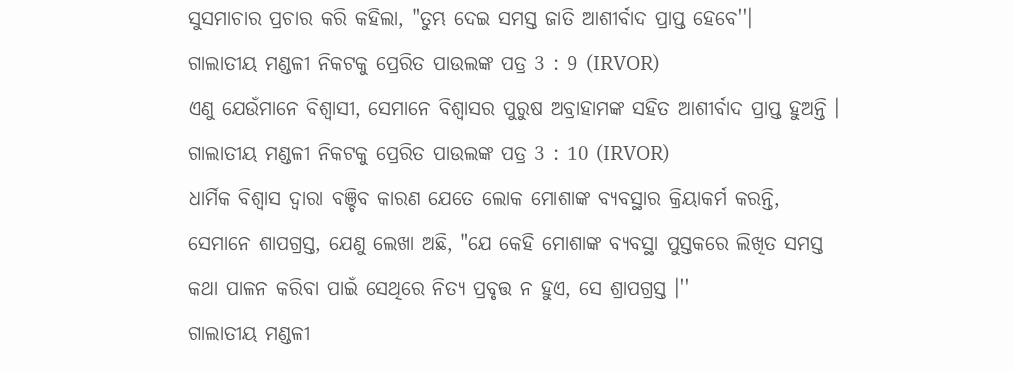ସୁସମାଚାର ପ୍ରଚାର କରି କହିଲା, "ତୁମ୍ଭ ଦେଇ ସମସ୍ତ ଜାତି ଆଶୀର୍ବାଦ ପ୍ରାପ୍ତ ହେବେ''।
ଗାଲାତୀୟ ମଣ୍ଡଳୀ ନିକଟକୁ ପ୍ରେରିତ ପାଉଲଙ୍କ ପତ୍ର 3 : 9 (IRVOR)
ଏଣୁ ଯେଉଁମାନେ ବିଶ୍ୱାସୀ, ସେମାନେ ବିଶ୍ବାସର ପୁରୁଷ ଅବ୍ରାହାମଙ୍କ ସହିତ ଆଶୀର୍ବାଦ ପ୍ରାପ୍ତ ହୁଅନ୍ତି ।
ଗାଲାତୀୟ ମଣ୍ଡଳୀ ନିକଟକୁ ପ୍ରେରିତ ପାଉଲଙ୍କ ପତ୍ର 3 : 10 (IRVOR)
ଧାର୍ମିକ ବିଶ୍ୱାସ ଦ୍ୱାରା ବଞ୍ଚିବ କାରଣ ଯେତେ ଲୋକ ମୋଶାଙ୍କ ବ୍ୟବସ୍ଥାର କ୍ରିୟାକର୍ମ କରନ୍ତି, ସେମାନେ ଶାପଗ୍ରସ୍ତ, ଯେଣୁ ଲେଖା ଅଛି, "ଯେ କେହି ମୋଶାଙ୍କ ବ୍ୟବସ୍ଥା ପୁସ୍ତକରେ ଲିଖିତ ସମସ୍ତ କଥା ପାଳନ କରିବା ପାଇଁ ସେଥିରେ ନିତ୍ୟ ପ୍ରବୃତ୍ତ ନ ହୁଏ, ସେ ଶ୍ରାପଗ୍ରସ୍ତ ।''
ଗାଲାତୀୟ ମଣ୍ଡଳୀ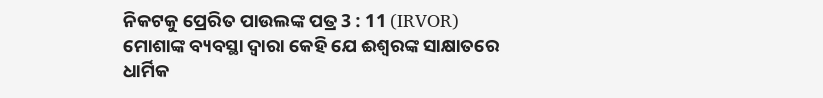ନିକଟକୁ ପ୍ରେରିତ ପାଉଲଙ୍କ ପତ୍ର 3 : 11 (IRVOR)
ମୋଶାଙ୍କ ବ୍ୟବସ୍ଥା ଦ୍ୱାରା କେହି ଯେ ଈଶ୍ୱରଙ୍କ ସାକ୍ଷାତରେ ଧାର୍ମିକ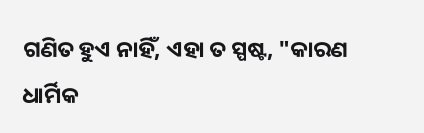ଗଣିତ ହୁଏ ନାହିଁ, ଏହା ତ ସ୍ପଷ୍ଟ, "କାରଣ ଧାର୍ମିକ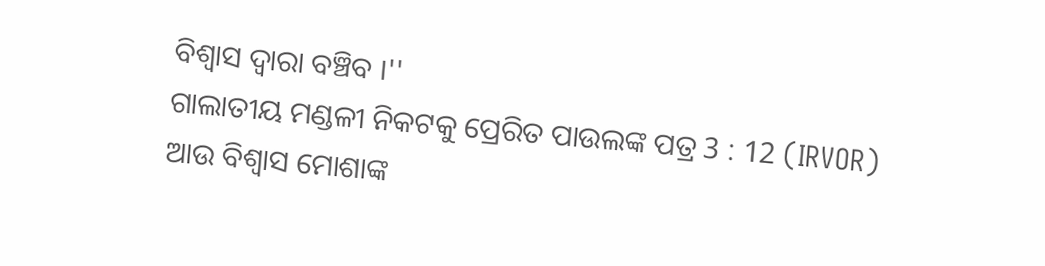ବିଶ୍ୱାସ ଦ୍ୱାରା ବଞ୍ଚିବ ।''
ଗାଲାତୀୟ ମଣ୍ଡଳୀ ନିକଟକୁ ପ୍ରେରିତ ପାଉଲଙ୍କ ପତ୍ର 3 : 12 (IRVOR)
ଆଉ ବିଶ୍ୱାସ ମୋଶାଙ୍କ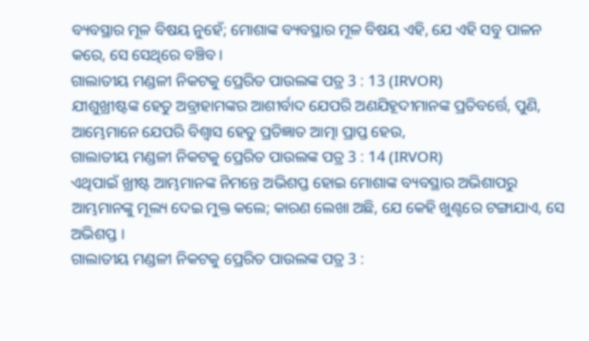ବ୍ୟବସ୍ଥାର ମୂଳ ବିଷୟ ନୁହେଁ; ମୋଶାଙ୍କ ବ୍ୟବସ୍ଥାର ମୂଳ ବିଷୟ ଏହି, ଯେ ଏହି ସବୁ ପାଳନ କରେ, ସେ ସେଥିରେ ବଞ୍ଚିବ ।
ଗାଲାତୀୟ ମଣ୍ଡଳୀ ନିକଟକୁ ପ୍ରେରିତ ପାଉଲଙ୍କ ପତ୍ର 3 : 13 (IRVOR)
ଯୀଶୁଖ୍ରୀଷ୍ଟଙ୍କ ହେତୁ ଅବ୍ରାହାମଙ୍କର ଆଶୀର୍ବାଦ ଯେପରି ଅଣଯିହୂଦୀମାନଙ୍କ ପ୍ରତିବର୍ତ୍ତେ, ପୁଣି, ଆମ୍ଭେମାନେ ଯେପରି ବିଶ୍ୱାସ ହେତୁ ପ୍ରତିଜ୍ଞାତ ଆତ୍ମା ପ୍ରାପ୍ତ ହେଉ,
ଗାଲାତୀୟ ମଣ୍ଡଳୀ ନିକଟକୁ ପ୍ରେରିତ ପାଉଲଙ୍କ ପତ୍ର 3 : 14 (IRVOR)
ଏଥିପାଇଁ ଖ୍ରୀଷ୍ଟ ଆମ୍ଭମାନଙ୍କ ନିମନ୍ତେ ଅଭିଶପ୍ତ ହୋଇ ମୋଶାଙ୍କ ବ୍ୟବସ୍ଥାର ଅଭିଶାପରୁ ଆମ୍ଭମାନଙ୍କୁ ମୂଲ୍ୟ ଦେଇ ମୁକ୍ତ କଲେ; କାରଣ ଲେଖା ଅଛି, ଯେ କେହି ଖୁଣ୍ଟରେ ଟଙ୍ଗାଯାଏ, ସେ ଅଭିଶପ୍ତ ।
ଗାଲାତୀୟ ମଣ୍ଡଳୀ ନିକଟକୁ ପ୍ରେରିତ ପାଉଲଙ୍କ ପତ୍ର 3 :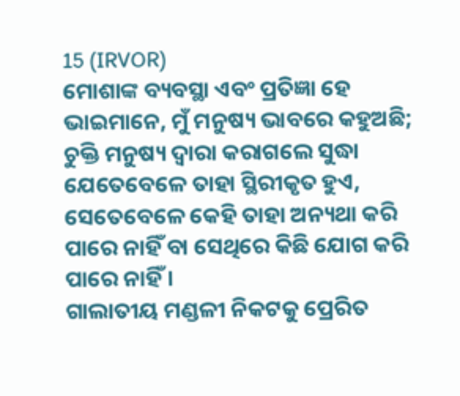15 (IRVOR)
ମୋଶାଙ୍କ ବ୍ୟବସ୍ଥା ଏବଂ ପ୍ରତିଜ୍ଞା ହେ ଭାଇମାନେ, ମୁଁ ମନୁଷ୍ୟ ଭାବରେ କହୁଅଛି; ଚୁକ୍ତି ମନୁଷ୍ୟ ଦ୍ୱାରା କରାଗଲେ ସୁଦ୍ଧା ଯେତେବେଳେ ତାହା ସ୍ଥିରୀକୃତ ହୁଏ, ସେତେବେଳେ କେହି ତାହା ଅନ୍ୟଥା କରି ପାରେ ନାହିଁ ବା ସେଥିରେ କିଛି ଯୋଗ କରି ପାରେ ନାହିଁ ।
ଗାଲାତୀୟ ମଣ୍ଡଳୀ ନିକଟକୁ ପ୍ରେରିତ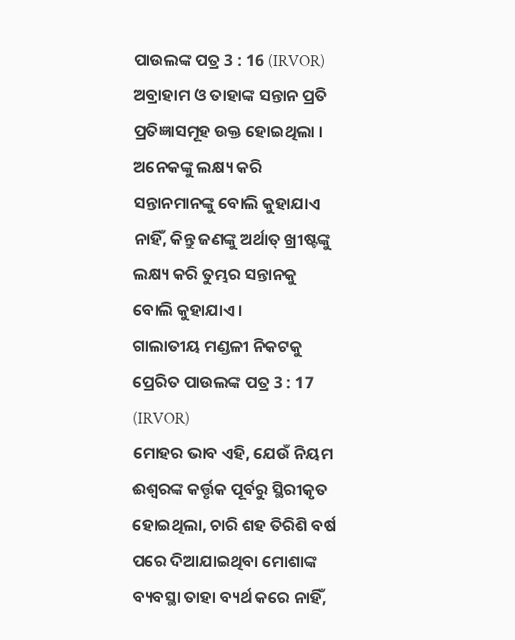ପାଉଲଙ୍କ ପତ୍ର 3 : 16 (IRVOR)
ଅବ୍ରାହାମ ଓ ତାହାଙ୍କ ସନ୍ତାନ ପ୍ରତି ପ୍ରତିଜ୍ଞାସମୂହ ଉକ୍ତ ହୋଇଥିଲା । ଅନେକଙ୍କୁ ଲକ୍ଷ୍ୟ କରି ସନ୍ତାନମାନଙ୍କୁ ବୋଲି କୁହାଯାଏ ନାହିଁ, କିନ୍ତୁ ଜଣଙ୍କୁ ଅର୍ଥାତ୍‍ ଖ୍ରୀଷ୍ଟଙ୍କୁ ଲକ୍ଷ୍ୟ କରି ତୁମ୍ଭର ସନ୍ତାନକୁ ବୋଲି କୁହାଯାଏ ।
ଗାଲାତୀୟ ମଣ୍ଡଳୀ ନିକଟକୁ ପ୍ରେରିତ ପାଉଲଙ୍କ ପତ୍ର 3 : 17 (IRVOR)
ମୋହର ଭାବ ଏହି, ଯେଉଁ ନିୟମ ଈଶ୍ୱରଙ୍କ କର୍ତ୍ତୃକ ପୂର୍ବରୁ ସ୍ଥିରୀକୃତ ହୋଇଥିଲା, ଚାରି ଶହ ତିରିଶି ବର୍ଷ ପରେ ଦିଆଯାଇଥିବା ମୋଶାଙ୍କ ବ୍ୟବସ୍ଥା ତାହା ବ୍ୟର୍ଥ କରେ ନାହିଁ,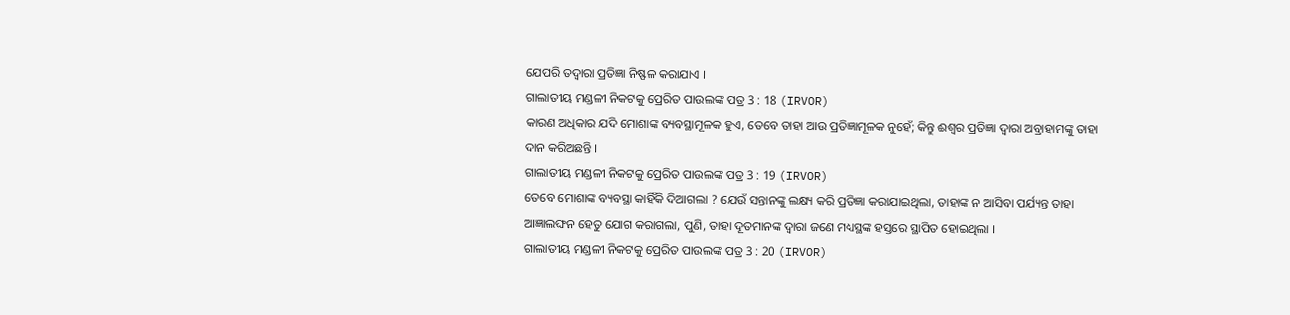ଯେପରି ତଦ୍ଵାରା ପ୍ରତିଜ୍ଞା ନିଷ୍ଫଳ କରାଯାଏ ।
ଗାଲାତୀୟ ମଣ୍ଡଳୀ ନିକଟକୁ ପ୍ରେରିତ ପାଉଲଙ୍କ ପତ୍ର 3 : 18 (IRVOR)
କାରଣ ଅଧିକାର ଯଦି ମୋଶାଙ୍କ ବ୍ୟବସ୍ଥାମୂଳକ ହୁଏ, ତେବେ ତାହା ଆଉ ପ୍ରତିଜ୍ଞାମୂଳକ ନୁହେଁ; କିନ୍ତୁ ଈଶ୍ୱର ପ୍ରତିଜ୍ଞା ଦ୍ୱାରା ଅବ୍ରାହାମଙ୍କୁ ତାହା ଦାନ କରିଅଛନ୍ତି ।
ଗାଲାତୀୟ ମଣ୍ଡଳୀ ନିକଟକୁ ପ୍ରେରିତ ପାଉଲଙ୍କ ପତ୍ର 3 : 19 (IRVOR)
ତେବେ ମୋଶାଙ୍କ ବ୍ୟବସ୍ଥା କାହିଁକି ଦିଆଗଲା ? ଯେଉଁ ସନ୍ତାନଙ୍କୁ ଲକ୍ଷ୍ୟ କରି ପ୍ରତିଜ୍ଞା କରାଯାଇଥିଲା, ତାହାଙ୍କ ନ ଆସିବା ପର୍ଯ୍ୟନ୍ତ ତାହା ଆଜ୍ଞାଲଙ୍ଘନ ହେତୁ ଯୋଗ କରାଗଲା, ପୁଣି, ତାହା ଦୂତମାନଙ୍କ ଦ୍ୱାରା ଜଣେ ମଧ୍ୟସ୍ଥଙ୍କ ହସ୍ତରେ ସ୍ଥାପିତ ହୋଇଥିଲା ।
ଗାଲାତୀୟ ମଣ୍ଡଳୀ ନିକଟକୁ ପ୍ରେରିତ ପାଉଲଙ୍କ ପତ୍ର 3 : 20 (IRVOR)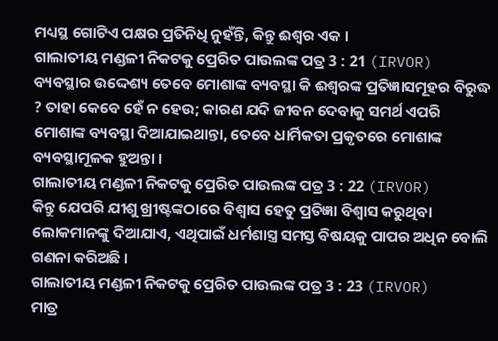ମଧ୍ୟସ୍ଥ ଗୋଟିଏ ପକ୍ଷର ପ୍ରତିନିଧି ନୁହଁନ୍ତି, କିନ୍ତୁ ଈଶ୍ୱର ଏକ ।
ଗାଲାତୀୟ ମଣ୍ଡଳୀ ନିକଟକୁ ପ୍ରେରିତ ପାଉଲଙ୍କ ପତ୍ର 3 : 21 (IRVOR)
ବ୍ୟବସ୍ଥାର ଉଦ୍ଦେଶ୍ୟ ତେବେ ମୋଶାଙ୍କ ବ୍ୟବସ୍ଥା କି ଈଶ୍ୱରଙ୍କ ପ୍ରତିଜ୍ଞାସମୂହର ବିରୁଦ୍ଧ ? ତାହା କେବେ ହେଁ ନ ହେଉ; କାରଣ ଯଦି ଜୀବନ ଦେବାକୁ ସମର୍ଥ ଏପରି ମୋଶାଙ୍କ ବ୍ୟବସ୍ଥା ଦିଆଯାଇଥାନ୍ତା, ତେବେ ଧାର୍ମିକତା ପ୍ରକୃତରେ ମୋଶାଙ୍କ ବ୍ୟବସ୍ଥାମୂଳକ ହୁଅନ୍ତା ।
ଗାଲାତୀୟ ମଣ୍ଡଳୀ ନିକଟକୁ ପ୍ରେରିତ ପାଉଲଙ୍କ ପତ୍ର 3 : 22 (IRVOR)
କିନ୍ତୁ ଯେପରି ଯୀଶୁ ଖ୍ରୀଷ୍ଟଙ୍କଠାରେ ବିଶ୍ୱାସ ହେତୁ ପ୍ରତିଜ୍ଞା ବିଶ୍ୱାସ କରୁଥିବା ଲୋକମାନଙ୍କୁ ଦିଆଯାଏ, ଏଥିପାଇଁ ଧର୍ମଶାସ୍ତ୍ର ସମସ୍ତ ବିଷୟକୁ ପାପର ଅଧିନ ବୋଲି ଗଣନା କରିଅଛି ।
ଗାଲାତୀୟ ମଣ୍ଡଳୀ ନିକଟକୁ ପ୍ରେରିତ ପାଉଲଙ୍କ ପତ୍ର 3 : 23 (IRVOR)
ମାତ୍ର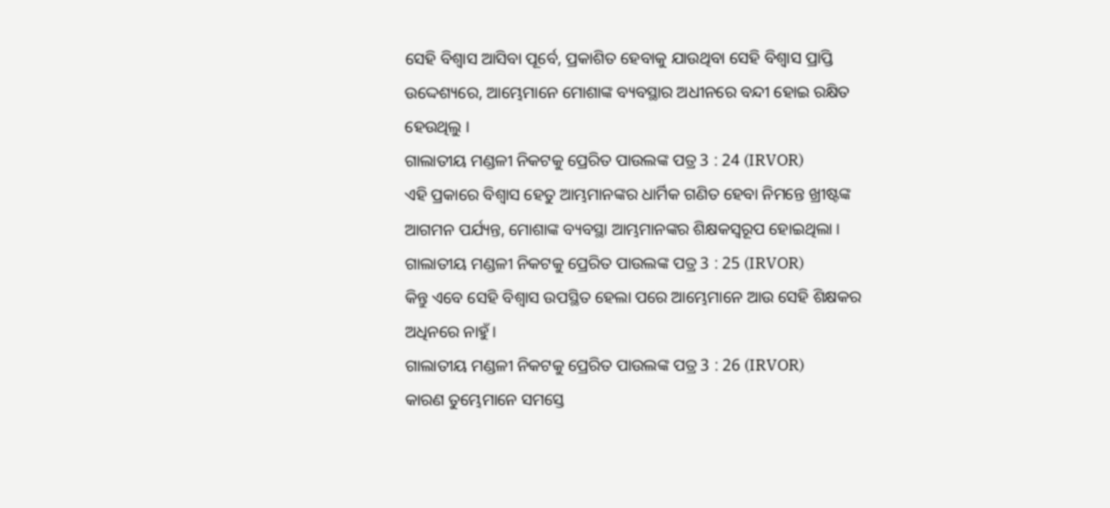ସେହି ବିଶ୍ୱାସ ଆସିବା ପୂର୍ବେ, ପ୍ରକାଶିତ ହେବାକୁ ଯାଉଥିବା ସେହି ବିଶ୍ୱାସ ପ୍ରାପ୍ତି ଉଦ୍ଦେଶ୍ୟରେ, ଆମ୍ଭେମାନେ ମୋଶାଙ୍କ ବ୍ୟବସ୍ଥାର ଅଧୀନରେ ବନ୍ଦୀ ହୋଇ ରକ୍ଷିତ ହେଉଥିଲୁ ।
ଗାଲାତୀୟ ମଣ୍ଡଳୀ ନିକଟକୁ ପ୍ରେରିତ ପାଉଲଙ୍କ ପତ୍ର 3 : 24 (IRVOR)
ଏହି ପ୍ରକାରେ ବିଶ୍ୱାସ ହେତୁ ଆମ୍ଭମାନଙ୍କର ଧାର୍ମିକ ଗଣିତ ହେବା ନିମନ୍ତେ ଖ୍ରୀଷ୍ଟଙ୍କ ଆଗମନ ପର୍ଯ୍ୟନ୍ତ, ମୋଶାଙ୍କ ବ୍ୟବସ୍ଥା ଆମ୍ଭମାନଙ୍କର ଶିକ୍ଷକସ୍ୱରୂପ ହୋଇଥିଲା ।
ଗାଲାତୀୟ ମଣ୍ଡଳୀ ନିକଟକୁ ପ୍ରେରିତ ପାଉଲଙ୍କ ପତ୍ର 3 : 25 (IRVOR)
କିନ୍ତୁ ଏବେ ସେହି ବିଶ୍ୱାସ ଉପସ୍ଥିତ ହେଲା ପରେ ଆମ୍ଭେମାନେ ଆଉ ସେହି ଶିକ୍ଷକର ଅଧିନରେ ନାହୁଁ ।
ଗାଲାତୀୟ ମଣ୍ଡଳୀ ନିକଟକୁ ପ୍ରେରିତ ପାଉଲଙ୍କ ପତ୍ର 3 : 26 (IRVOR)
କାରଣ ତୁମ୍ଭେମାନେ ସମସ୍ତେ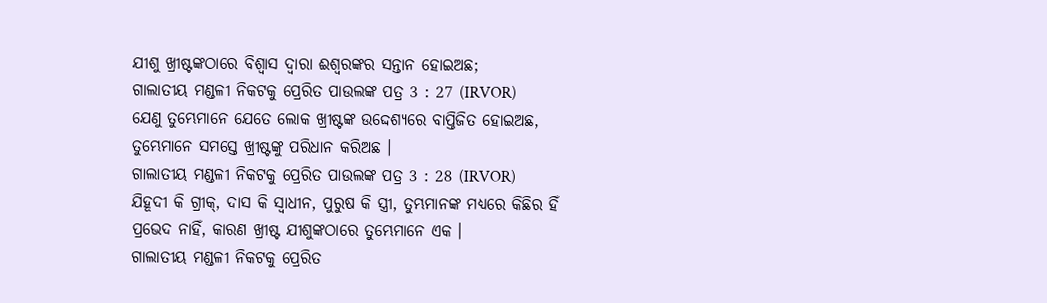ଯୀଶୁ ଖ୍ରୀଷ୍ଟଙ୍କଠାରେ ବିଶ୍ୱାସ ଦ୍ୱାରା ଈଶ୍ୱରଙ୍କର ସନ୍ତାନ ହୋଇଅଛ;
ଗାଲାତୀୟ ମଣ୍ଡଳୀ ନିକଟକୁ ପ୍ରେରିତ ପାଉଲଙ୍କ ପତ୍ର 3 : 27 (IRVOR)
ଯେଣୁ ତୁମ୍ଭେମାନେ ଯେତେ ଲୋକ ଖ୍ରୀଷ୍ଟଙ୍କ ଉଦ୍ଦେଶ୍ୟରେ ବାପ୍ତିଜିତ ହୋଇଅଛ, ତୁମ୍ଭେମାନେ ସମସ୍ତେ ଖ୍ରୀଷ୍ଟଙ୍କୁ ପରିଧାନ କରିଅଛ ।
ଗାଲାତୀୟ ମଣ୍ଡଳୀ ନିକଟକୁ ପ୍ରେରିତ ପାଉଲଙ୍କ ପତ୍ର 3 : 28 (IRVOR)
ଯିହୂଦୀ କି ଗ୍ରୀକ୍‍, ଦାସ କି ସ୍ୱାଧୀନ, ପୁରୁଷ କି ସ୍ତ୍ରୀ, ତୁମ୍ଭମାନଙ୍କ ମଧ୍ୟରେ କିଛିର ହିଁ ପ୍ରଭେଦ ନାହିଁ, କାରଣ ଖ୍ରୀଷ୍ଟ ଯୀଶୁଙ୍କଠାରେ ତୁମ୍ଭେମାନେ ଏକ ।
ଗାଲାତୀୟ ମଣ୍ଡଳୀ ନିକଟକୁ ପ୍ରେରିତ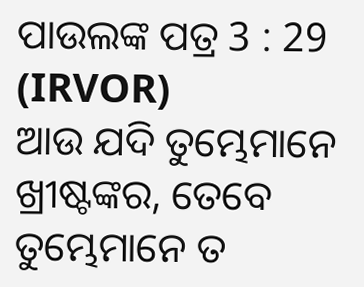ପାଉଲଙ୍କ ପତ୍ର 3 : 29 (IRVOR)
ଆଉ ଯଦି ତୁମ୍ଭେମାନେ ଖ୍ରୀଷ୍ଟଙ୍କର, ତେବେ ତୁମ୍ଭେମାନେ ତ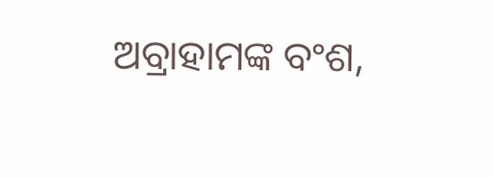ଅବ୍ରାହାମଙ୍କ ବଂଶ,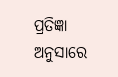ପ୍ରତିଜ୍ଞା ଅନୁସାରେ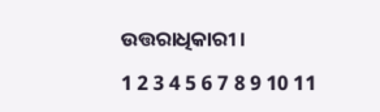ଉତ୍ତରାଧିକାରୀ ।

1 2 3 4 5 6 7 8 9 10 11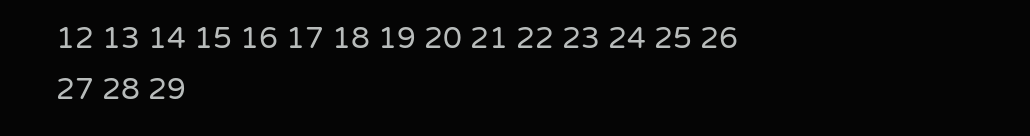12 13 14 15 16 17 18 19 20 21 22 23 24 25 26 27 28 29